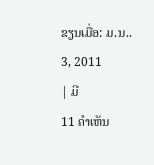ຂຽນເມື່ອ: ມ.ນ.. 3, 2011
| ມີ
11 ຄຳເຫັນ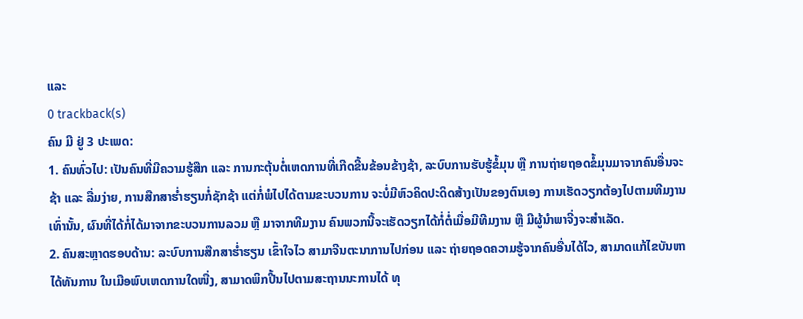ແລະ
0 trackback(s)
ຄົນ ມີ ຢູ່ 3 ປະເພດ:
1. ຄົນທົ່ວໄປ: ເປັນຄົນທີ່ມີຄວາມຮູ້ສືກ ແລະ ການກະຕຸ້ນຕໍ່ເຫດການທີ່ເກີດຂີ້ນຂ້ອນຂ້າງຊ້າ, ລະບົບການຮັບຮູ້ຂໍ້ມຸນ ຫຼື ການຖ່າຍຖອດຂໍ້ມຸນມາຈາກຄົນອື່ນຈະຊ້າ ແລະ ລື່ມງ່າຍ, ການສືກສາຮ່ຳຮຽນກໍ່ຊັກຊ້າ ແຕ່ກໍ່ພໍໄປໄດ້ຕາມຂະບວນການ ຈະບໍ່ມີຫົວຄິດປະດິດສ້າງເປັນຂອງຕົນເອງ ການເຮັດວຽກຕ້ອງໄປຕາມທີມງານເທົ່ານັ້ນ, ຜົນທີ່ໄດ້ກໍ່ໄດ້ມາຈາກຂະບວນການລວມ ຫຼື ມາຈາກທີມງານ ຄົນພວກນີ້ຈະເຮັດວຽກໄດ້ກໍ່ຕໍ່ເມື່ອມີທີມງານ ຫຼື ມີຜູ້ນຳພາຈີ່ງຈະສຳເລັດ.
2. ຄົນສະຫຼາດຮອບດ້ານ: ລະບົບການສືກສາຮ່ຳຮຽນ ເຂົ້າໃຈໄວ ສາມາຈີນຕະນາການໄປກ່ອນ ແລະ ຖ່າຍຖອດຄວາມຮູ້ຈາກຄົນອື່ນໄດ້ໄວ, ສາມາດແກ້ໄຂບັນຫາໄດ້ທັນການ ໃນເມືອພົບເຫດການໃດໜື່ງ, ສາມາດພິກປີ້ນໄປຕາມສະຖານນະການໄດ້ ທຸ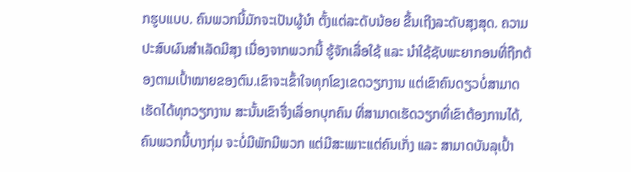ກຮູບແບບ. ຄົນພວກນີ້ມັກຈະເປັນຜູ້ນຳ ຕັ້ງແຕ່ລະດັບນ້ອຍ ຂື້ນເຖີງລະດັບສຸງສຸດ. ຄວາມປະສົບຜົນສຳເລັດມີສຸງ ເນື່ອງຈາກພວກນີ້ ຮູ້ຈັກເລື່ອໃຊ້ ແລະ ນຳໃຊ້ຊັບພະຍາກອນທີ່ຖືກຕ້ອງຕາມເປົ້າໝາຍຂອງຕົນ.ເຂົາຈະເຂົ້າໃຈທຸກໂຂງເຂດວຽກງານ ແຕ່ເຂົາຄົນດຽວບໍ່ສາມາດເຮັດໄດ້ທຸກວຽກງານ ສະນັ້ນເຂົາຈື່ງເລື່ອກບຸກຄົນ ທີ່ສາມາດເຮັດວຽກທີ່ເຂົາຕ້ອງການໄດ້, ຄົນພວກນີ້ບາງກຸ່ມ ຈະບໍ່ມີພັກມີພວກ ແຕ່ມີສະເພາະແຕ່ຄົນເກັ່ງ ແລະ ສາມາດບັນລຸເປົ້າ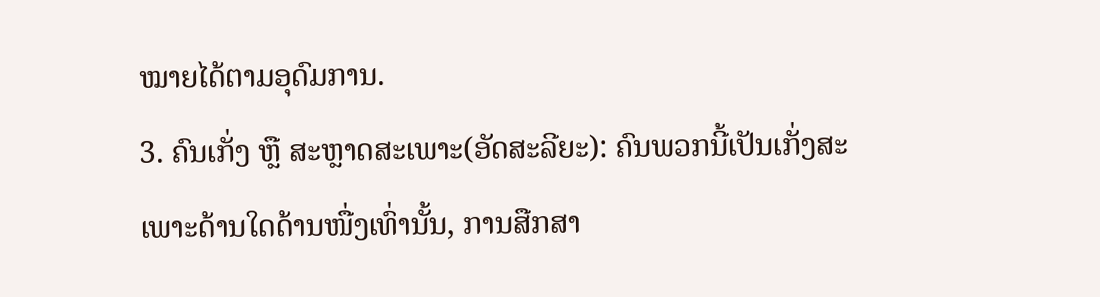ໝາຍໄດ້ຕາມອຸດົມການ.
3. ຄົນເກັ່ງ ຫຼື ສະຫຼາດສະເພາະ(ອັດສະລີຍະ): ຄົນພວກນີ້ເປັນເກັ່ງສະເພາະດ້ານໃດດ້ານໜື່ງເທົ່ານັ້ນ, ການສືກສາ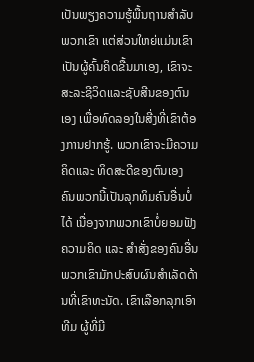ເປັນພຽງຄວາມຮູ້ພື້ນຖານສຳລັບພວກເຂົາ ແຕ່ສ່ວນໃຫຍ່ແມ່ນເຂົາເປັນຜູ້ຄົ້ນຄິດຂື້ນມາເອງ, ເຂົາຈະສະລະຊີວິດແລະຊັບສີນຂອງຕົນເອງ ເພື່ອທົດລອງໃນສີ່ງທີ່ເຂົາຕ້ອງການຢາກຮູ້. ພວກເຂົາຈະມີຄວາມຄິດແລະ ທິດສະດີຂອງຕົນເອງ ຄົນພວກນີ້ເປັນລຸກທິມຄົນອື່ນບໍ່ໄດ້ ເນື່ອງຈາກພວກເຂົາບໍ່ຍອມຟັງ ຄວາມຄິດ ແລະ ສຳສັ່ງຂອງຄົນອື່ນ ພວກເຂົາມັກປະສົບຜົນສຳເລັດດ້ານທີ່ເຂົາທະນັດ. ເຂົາເລືອກລຸກເອົາທີມ ຜູ້ທີ່ມີ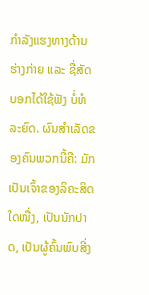ກຳລັງແຮງທາງດ້ານຮ່າງກ່າຍ ແລະ ຊື່ສັດ ບອກໄດ້ໃຊ້ຟັງ ບໍ່ທໍລະຍົດ. ຜົນສຳເລັດຂອງຄົນພວກນີ້ຄື: ມັກເປັນເຈົ້າຂອງລິຄະສິດໃດໜື່ງ, ເປັນນັກປາດ, ເປັນຜູ້ຄົ້ນພົບສີ່ງ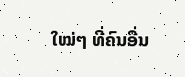ໃໝ່ໆ ທີ່ຄົນອື່ນ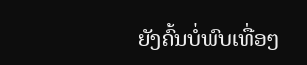ຍັງຄົ້ນບໍ່ພົບເທື່ອໆ